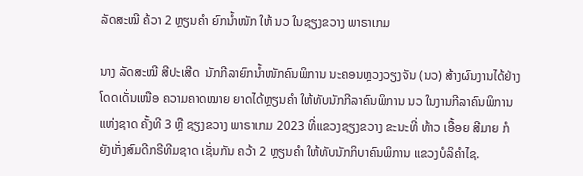ລັດສະໝີ ຄ້ວາ 2 ຫຼຽນຄຳ ຍົກນໍ້າໜັກ ໃຫ້ ນວ ໃນຊຽງຂວາງ ພາຣາເກມ

ນາງ ລັດສະໝີ ສີປະເສີດ  ນັກກີລາຍົກນໍ້າໜັກຄົນພິການ ນະຄອນຫຼວງວຽງຈັນ (ນວ) ສ້າງຜົນງານໄດ້ຢ່າງໂດດເດັ່ນເໜືອ ຄວາມຄາດໝາຍ ຍາດໄດ້ຫຼຽນຄຳ ໃຫ້ທັບນັກກີລາຄົນພິການ ນວ ໃນງານກີລາຄົນພິການແຫ່ງຊາດ ຄັ້ງທີ 3 ຫຼື ຊຽງຂວາງ ພາຣາເກມ 2023 ທີ່ແຂວງຊຽງຂວາງ ຂະນະທີ່ ທ້າວ ເອື້ອຍ ສີມາຍ ກໍຍັງເກັ່ງສົມດີກຣີທີມຊາດ ເຊັ່ນກັນ ຄວ້າ 2 ຫຼຽນຄຳ ໃຫ້ທັບນັກກິບາຄົນພິການ ແຂວງບໍລິຄຳໄຊ.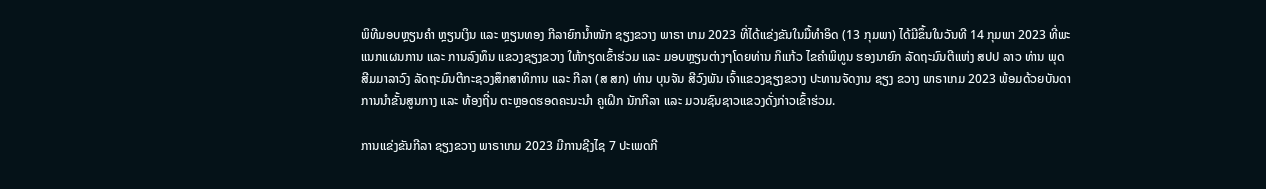ພິທີມອບຫຼຽນຄຳ ຫຼຽນເງິນ ແລະ ຫຼຽນທອງ ກີລາຍົກນໍ້າໜັກ ຊຽງຂວາງ ພາຣາ ເກມ 2023 ທີ່ໄດ້ແຂ່ງຂັນໃນມື້ທຳອິດ (13 ກຸມພາ) ໄດ້ມີຂຶ້ນໃນວັນທີ 14 ກຸມພາ 2023 ທີ່ພະແນກແຜນການ ແລະ ການລົງທຶນ ແຂວງຊຽງຂວາງ ໃຫ້ກຽດເຂົ້າຮ່ວມ ແລະ ມອບຫຼຽນຕ່າງໆໂດຍທ່ານ ກິແກ້ວ ໄຂຄຳພິທູນ ຮອງນາຍົກ ລັດຖະມົນຕີແຫ່ງ ສປປ ລາວ ທ່ານ ພຸດ ສີມມາລາວົງ ລັດຖະມົນຕີກະຊວງສຶກສາທິການ ແລະ ກີລາ (ສ ສກ) ທ່ານ ບຸນຈັນ ສີວົງພັນ ເຈົ້າແຂວງຊຽງຂວາງ ປະທານຈັດງານ ຊຽງ ຂວາງ ພາຣາເກມ 2023 ພ້ອມດ້ວຍບັນດາການນຳຂັ້ນສູນກາງ ແລະ ທ້ອງຖີ່ນ ຕະຫຼອດຮອດຄະນະນຳ ຄູເຝິກ ນັກກີລາ ແລະ ມວນຊົນຊາວແຂວງດັ່ງກ່າວເຂົ້າຮ່ວມ.

ການແຂ່ງຂັນກີລາ ຊຽງຂວາງ ພາຣາເກມ 2023 ມີການຊີງໄຊ 7 ປະເພດກີ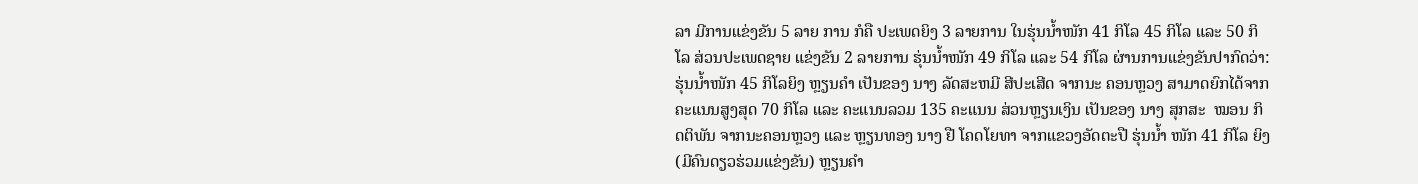ລາ ມີການແຂ່ງຂັນ 5 ລາຍ ການ ກໍຄື ປະເພດຍິງ 3 ລາຍການ ໃນຮຸ່ນນໍ້າໜັກ 41 ກິໂລ 45 ກິໂລ ແລະ 50 ກິໂລ ສ່ວນປະເພດຊາຍ ແຂ່ງຂັນ 2 ລາຍການ ຮຸ່ນນໍ້າໜັກ 49 ກິໂລ ແລະ 54 ກິໂລ ຜ່ານການແຂ່ງຂັນປາກົດວ່າ: ຮຸ່ນນໍ້າໜັກ 45 ກິໂລຍິງ ຫຼຽນຄຳ ເປັນຂອງ ນາງ ລັດສະຫມີ ສີປະເສີດ ຈາກນະ ຄອນຫຼວງ ສາມາດຍົກໄດ້ຈາກຄະແນນສູງສຸດ 70 ກິໂລ ແລະ ຄະແນນລວມ 135 ຄະແນນ ສ່ວນຫຼຽນເງິນ ເປັນຂອງ ນາງ ສຸກສະ  ໝອນ ກິດຕິພັນ ຈາກນະຄອນຫຼວງ ແລະ ຫຼຽນທອງ ນາງ ຢື ໂຄດໂຍທາ ຈາກແຂວງອັດຕະປື ຮຸ່ນນໍ້າ ໜັກ 41 ກິໂລ ຍິງ (ມີຄົນດຽວຮ່ວມແຂ່ງຂັນ) ຫຼຽນຄຳ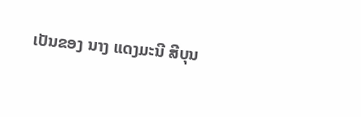ເປັນຂອງ ນາງ ແດງມະນີ ສີບຸນ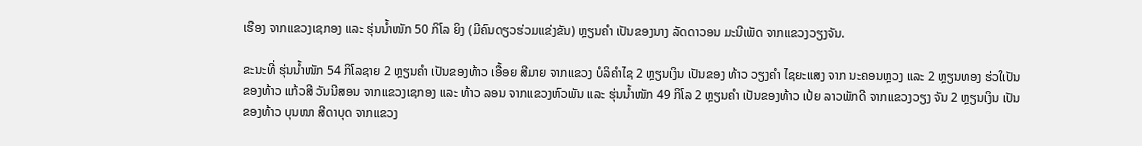ເຮືອງ ຈາກແຂວງເຊກອງ ແລະ ຮຸ່ນນໍ້າໜັກ 50 ກິໂລ ຍິງ (ມີຄົນດຽວຮ່ວມແຂ່ງຂັນ) ຫຼຽນຄຳ ເປັນຂອງນາງ ລັດດາວອນ ມະນີເພັດ ຈາກແຂວງວຽງຈັນ.

ຂະນະທີ່ ຮຸ່ນນໍ້າໜັກ 54 ກິໂລຊາຍ 2 ຫຼຽນຄຳ ເປັນຂອງທ້າວ ເອື້ອຍ ສີມາຍ ຈາກແຂວງ ບໍລິຄຳໄຊ 2 ຫຼຽນເງິນ ເປັນຂອງ ທ້າວ ວຽງຄຳ ໄຊຍະແສງ ຈາກ ນະຄອນຫຼວງ ແລະ 2 ຫຼຽນທອງ ຮ່ວໃເປັນຂອງທ້າວ ແກ້ວສີ ວັນນີສອນ ຈາກແຂວງເຊກອງ ແລະ ທ້າວ ລອນ ຈາກແຂວງຫົວພັນ ແລະ ຮຸ່ນນໍ້າໜັກ 49 ກິໂລ 2 ຫຼຽນຄຳ ເປັນຂອງທ້າວ ເປ້ຍ ລາວພັກດີ ຈາກແຂວງວຽງ ຈັນ 2 ຫຼຽນເງິນ ເປັນຂອງທ້າວ ບຸນໜາ ສີດາບຸດ ຈາກແຂວງ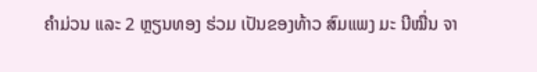ຄຳມ່ວນ ແລະ 2 ຫຼຽນທອງ ຮ່ວມ ເປັນຂອງທ້າວ ສົມແພງ ມະ ນີໝື່ນ ຈາ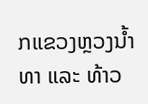ກແຂວງຫຼວງນໍ້າທາ ແລະ ທ້າວ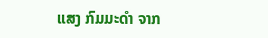ແສງ ກົມມະດຳ ຈາກ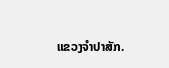ແຂວງຈຳປາສັກ.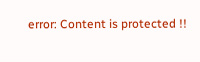error: Content is protected !!